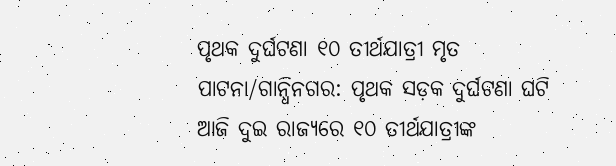ପୃଥକ ଦୁର୍ଘଟଣା ୧୦ ତୀର୍ଥଯାତ୍ରୀ ମୃତ
ପାଟନା/ଗାନ୍ଧିନଗର: ପୃଥକ ସଡ଼କ ଦୁର୍ଘଟଣା ଘଟି ଆଜି ଦୁଇ ରାଜ୍ୟରେ ୧୦ ତୀର୍ଥଯାତ୍ରୀଙ୍କ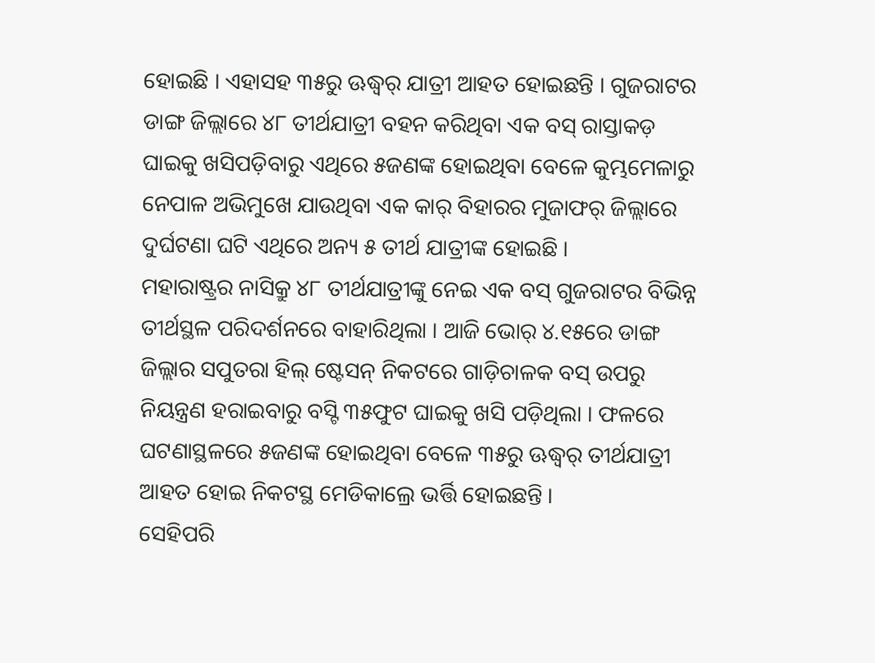ହୋଇଛି । ଏହାସହ ୩୫ରୁ ଊଦ୍ଧ୍ୱର୍ ଯାତ୍ରୀ ଆହତ ହୋଇଛନ୍ତି । ଗୁଜରାଟର ଡାଙ୍ଗ ଜିଲ୍ଲାରେ ୪୮ ତୀର୍ଥଯାତ୍ରୀ ବହନ କରିଥିବା ଏକ ବସ୍ ରାସ୍ତାକଡ଼ ଘାଇକୁ ଖସିପଡ଼ିବାରୁ ଏଥିରେ ୫ଜଣଙ୍କ ହୋଇଥିବା ବେଳେ କୁମ୍ଭମେଳାରୁ ନେପାଳ ଅଭିମୁଖେ ଯାଉଥିବା ଏକ କାର୍ ବିହାରର ମୁଜାଫର୍ ଜିଲ୍ଲାରେ ଦୁର୍ଘଟଣା ଘଟି ଏଥିରେ ଅନ୍ୟ ୫ ତୀର୍ଥ ଯାତ୍ରୀଙ୍କ ହୋଇଛି ।
ମହାରାଷ୍ଟ୍ରର ନାସିକ୍ରୁ ୪୮ ତୀର୍ଥଯାତ୍ରୀଙ୍କୁ ନେଇ ଏକ ବସ୍ ଗୁଜରାଟର ବିଭିନ୍ନ ତୀର୍ଥସ୍ଥଳ ପରିଦର୍ଶନରେ ବାହାରିଥିଲା । ଆଜି ଭୋର୍ ୪.୧୫ରେ ଡାଙ୍ଗ ଜିଲ୍ଲାର ସପୁତରା ହିଲ୍ ଷ୍ଟେସନ୍ ନିକଟରେ ଗାଡ଼ିଚାଳକ ବସ୍ ଉପରୁ ନିୟନ୍ତ୍ରଣ ହରାଇବାରୁ ବସ୍ଟି ୩୫ଫୁଟ ଘାଇକୁ ଖସି ପଡ଼ିଥିଲା । ଫଳରେ ଘଟଣାସ୍ଥଳରେ ୫ଜଣଙ୍କ ହୋଇଥିବା ବେଳେ ୩୫ରୁ ଊଦ୍ଧ୍ୱର୍ ତୀର୍ଥଯାତ୍ରୀ ଆହତ ହୋଇ ନିକଟସ୍ଥ ମେଡିକାଲ୍ରେ ଭର୍ତ୍ତି ହୋଇଛନ୍ତି ।
ସେହିପରି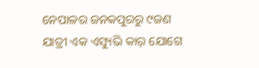ନେପାଳର ଜନକପୁରରୁ ୯ଜଣ ଯାତ୍ରୀ ଏକ ଏସ୍ୟୁଭି କାର୍ ଯୋଗେ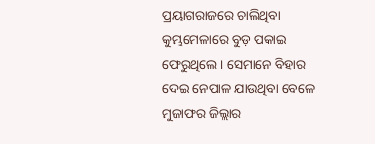ପ୍ରୟାଗରାଜରେ ଚାଲିଥିବା କୁମ୍ଭମେଳାରେ ବୁଡ଼ ପକାଇ ଫେରୁଥିଲେ । ସେମାନେ ବିହାର ଦେଇ ନେପାଳ ଯାଉଥିବା ବେଳେ ମୁଜାଫର ଜିଲ୍ଲାର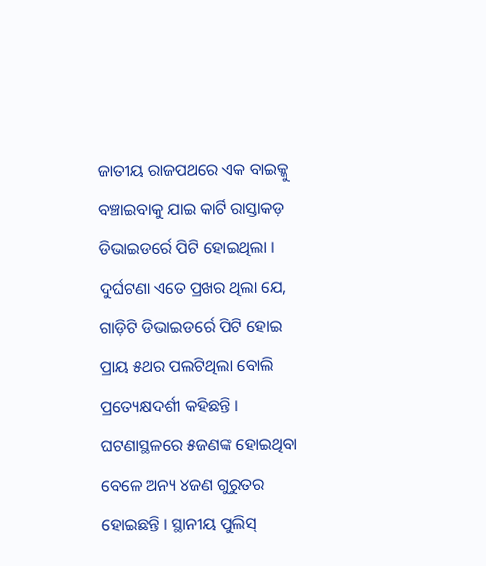ଜାତୀୟ ରାଜପଥରେ ଏକ ବାଇକ୍କୁ ବଞ୍ଚାଇବାକୁ ଯାଇ କାର୍ଟି ରାସ୍ତାକଡ଼ ଡିଭାଇଡର୍ରେ ପିଟି ହୋଇଥିଲା । ଦୁର୍ଘଟଣା ଏତେ ପ୍ରଖର ଥିଲା ଯେ, ଗାଡ଼ିଟି ଡିଭାଇଡର୍ରେ ପିଟି ହୋଇ ପ୍ରାୟ ୫ଥର ପଲଟିଥିଲା ବୋଲି ପ୍ରତ୍ୟେକ୍ଷଦର୍ଶୀ କହିଛନ୍ତି । ଘଟଣାସ୍ଥଳରେ ୫ଜଣଙ୍କ ହୋଇଥିବା ବେଳେ ଅନ୍ୟ ୪ଜଣ ଗୁରୁତର ହୋଇଛନ୍ତି । ସ୍ଥାନୀୟ ପୁଲିସ୍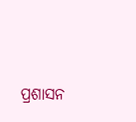ପ୍ରଶାସନ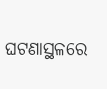ଘଟଣାସ୍ଥଳରେ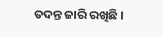ତଦନ୍ତ ଜାରି ରଖିଛି ।